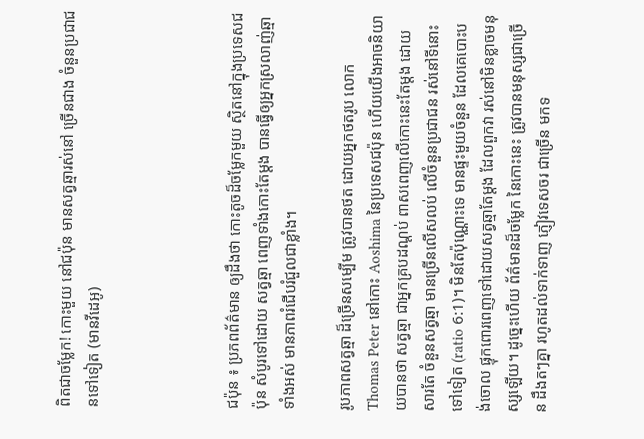ពិតជាចម្លែក! កោះមួយ នៅជប៉ុន មានសត្វឆ្មារស់នៅ ច្រើនជាង ចំនួនប្រជាជនទៅទៀត (មានវីដេអូ)




ជប៉ុន ៖ ប្រភពព័ត៌មាន ឲ្យដឹងថា កោះតូចដ៏ចម្លែកមួយ ស្ថិតនៅក្នុងប្រទេសជប៉ុន សំបូរទៅដោយ សត្វឆ្មា ពេញទាំងកោះតែម្តង បានធ្វើឲ្យអ្នកស្រលាញ់ឆ្មា ទាំងអស់ មានភាពរំជើបរំជួលជាខ្លាំង។

រូបភាពសត្វឆ្មា ដ៏ច្រើនសម្បើម ត្រូវបានថត ដោយអ្នកថតរូប លោក Thomas Peter នៅកោះ Aoshima នៃប្រទេសជប៉ុន ហើយយើងអាចនិយាយបានថា សត្វឆ្មា ជាអ្នកគ្របដណ្តប់ ពាសពេញលើកោះនេះតែម្តង ដោយសារតែ ចំនួនសត្វឆ្មា មានច្រើនលើសលប់ លើចំនួនប្រជាជន រស់នៅទីនោះទៅទៀត (ratio 6:1)។ មិនតែប៉ុណ្ណោះទេ មានផ្ទះមួយចំនួន ដែលគេបោះបង់ចោល ផ្ទុកពោរពេញទៅដោយសត្វឆ្មាតែម្តង ដែលពួកវា រស់នៅមិនខ្លាចមនុស្សឡើយ។ ដូច្នេះហើយ ព័ត៌មានដ៏ចម្លែក នៃកោះនេះ ត្រូវបានមនុស្សជាច្រើន ដឹងតៗគ្នា រហូតដល់ទាក់ទាញ ភ្ញៀវទេសចរ ជាច្រើន មកទ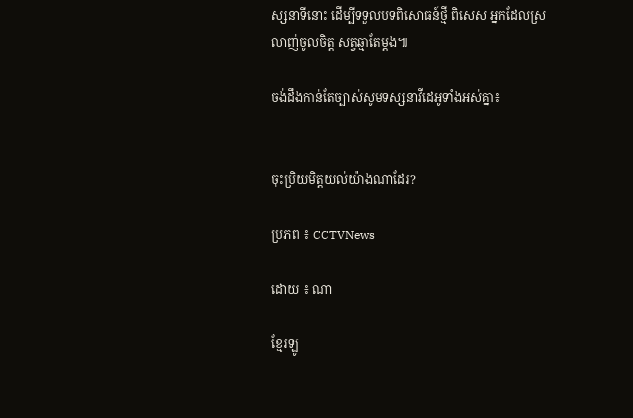ស្សនាទីនោះ ដើម្បីទទួលបទពិសោធន៍ថ្មី ពិសេស អ្នកដែលស្រលាញ់ចូលចិត្ត សត្វឆ្មាតែម្តង៕

ចង់ដឹងកាន់តែច្បាស់សូមទស្សនាវីដេអូទាំងអស់គ្នា៖


ចុះប្រិយមិត្តយល់យ៉ាងណាដែរ?

ប្រភព ៖ CCTVNews

ដោយ ៖ ណា

ខ្មែរឡូ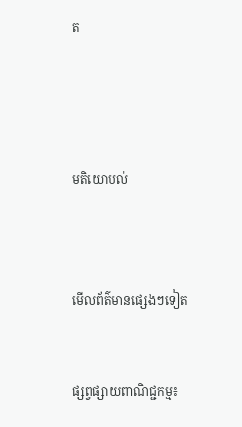ត




មតិយោបល់



មើលព័ត៌មានផ្សេងៗទៀត


ផ្សព្វផ្សាយពាណិជ្ជកម្ម៖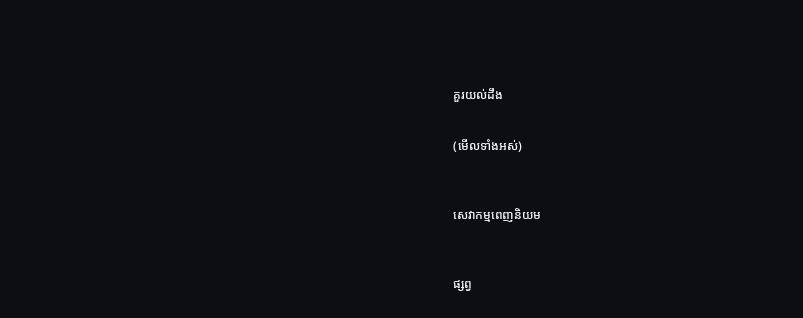គួរយល់ដឹង


(មើលទាំងអស់)



សេវាកម្មពេញនិយម



ផ្សព្វ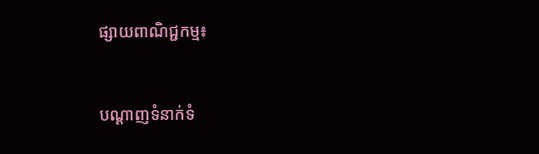ផ្សាយពាណិជ្ជកម្ម៖


បណ្តាញទំនាក់ទំ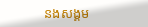នងសង្គម